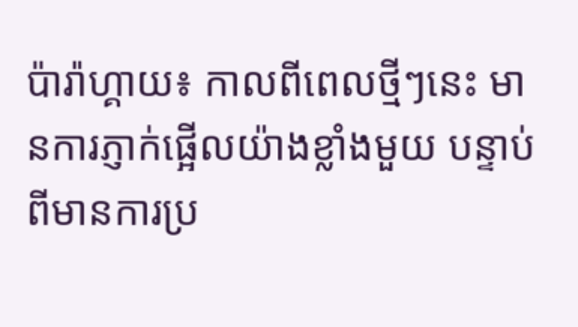ប៉ារ៉ាហ្គាយ៖ កាលពីពេលថ្មីៗនេះ មានការភ្ញាក់ផ្អើលយ៉ាងខ្លាំងមួយ បន្ទាប់ពីមានការប្រ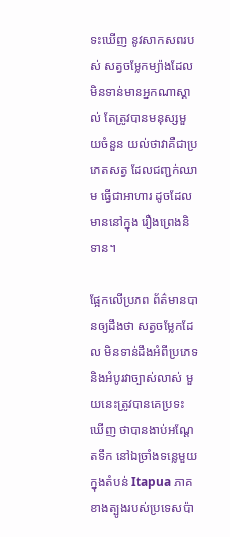ទះឃើញ នូវសាកសពរបស់ សត្វចម្លែកម្យ៉ាងដែល មិនទាន់មានអ្នកណាស្គាល់ តែត្រូវបានមនុស្សមួយចំនួន យល់ថាវាគឺជាប្រភេតសត្វ ដែលជញ្ជក់ឈាម ធ្វើជាអាហារ ដូចដែលមាននៅក្នុង រឿងព្រេងនិទាន។

ផ្អែកលើប្រភព ព័ត៌មានបានឲ្យដឹងថា សត្វចម្លែកដែល មិនទាន់ដឹងអំពីប្រភេទ និងអំបូរវាច្បាស់លាស់ មួយនេះត្រូវបានគេប្រទះឃើញ ថាបានងាប់អណ្តែតទឹក នៅឯច្រាំងទន្លេមួយ ក្នុងតំបន់ Itapua ភាគខាងត្បូងរបស់ប្រទេសប៉ា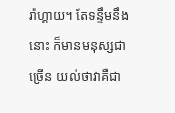រ៉ាហ្គាយ។ តែទន្ទឹមនឹងនោះ ក៏មានមនុស្សជាច្រើន យល់ថាវាគឺជា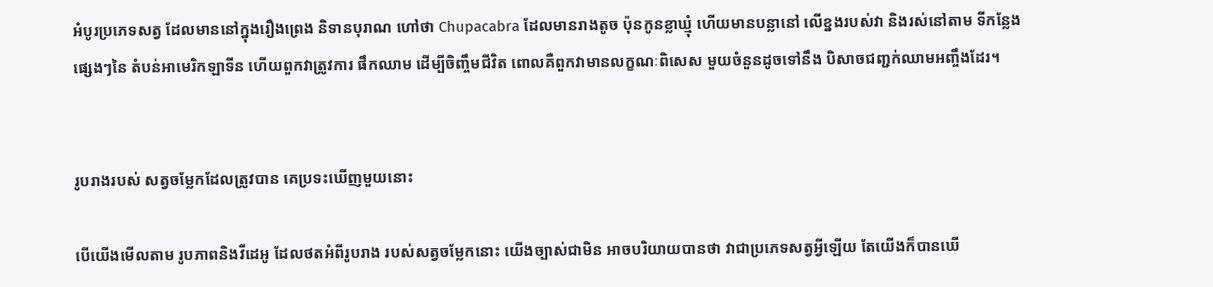អំបូរប្រភេទសត្វ ដែលមាននៅក្នុងរឿងព្រេង និទានបុរាណ ហៅថា Chupacabra ដែលមានរាងតូច ប៉ុនកូនខ្លាឃ្មុំ ហើយមានបន្លានៅ លើខ្នងរបស់វា និងរស់នៅតាម ទីកន្លែងផ្សេងៗនៃ តំបន់អាមេរិកឡាទីន ហើយពួកវាត្រូវការ ផឹកឈាម ដើម្បីចិញ្ចឹមជីវិត ពោលគឺពួកវាមានលក្ខណៈពិសេស មួយចំនួនដូចទៅនឹង បិសាចជញ្ជក់ឈាមអញ្ចឹងដែរ។


រូបរាងរបស់ សត្វចម្លែកដែលត្រូវបាន គេប្រទះឃើញមួយនោះ

បើយើងមើលតាម រូបភាពនិងវីដេអូ ដែលថតអំពីរូបរាង របស់សត្វចម្លែកនោះ យើងច្បាស់ជាមិន អាចបរិយាយបានថា វាជាប្រភេទសត្វអ្វីឡើយ តែយើងក៏បានឃើ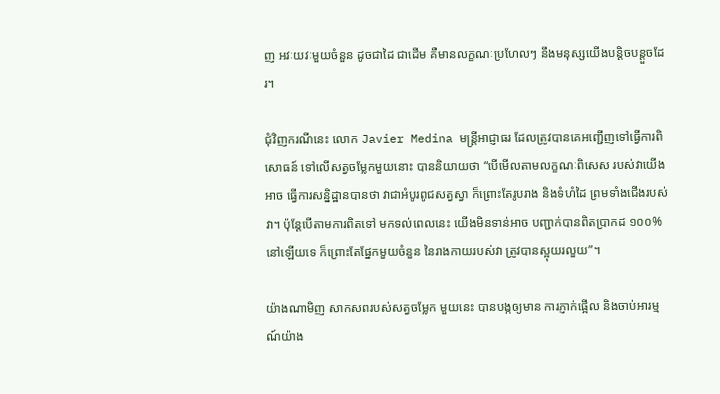ញ អវៈយវៈមួយចំនួន ដូចជាដៃ ជាដើម គឺមានលក្ខណៈប្រហែលៗ នឹងមនុស្សយើងបន្តិចបន្តួចដែរ។

ជុំវិញករណីនេះ លោក Javier Medina មន្ត្រីអាជ្ញាធរ ដែលត្រូវបានគេអញ្ជើញទៅធ្វើការពិសោធន៍ ទៅលើសត្វចម្លែកមួយនោះ បាននិយាយថា “បើមើលតាមលក្ខណៈពិសេស របស់វាយើងអាច ធ្វើការសន្និដ្ឋានបានថា វាជាអំបូរពូជសត្វស្វា ក៏ព្រោះតែរូបរាង និងទំហំដៃ ព្រមទាំងជើងរបស់វា។ ប៉ុន្តែបើតាមការពិតទៅ មកទល់ពេលនេះ យើងមិនទាន់អាច បញ្ជាក់បានពិតប្រាកដ ១០០%នៅឡើយទេ ក៏ព្រោះតែផ្នែកមួយចំនួន នៃរាងកាយរបស់វា ត្រូវបានស្អុយរលួយ”។

យ៉ាងណាមិញ សាកសពរបស់សត្វចម្លែក មួយនេះ បានបង្កឲ្យមាន ការភ្ញាក់ផ្អើល និងចាប់អារម្មណ៍យ៉ាង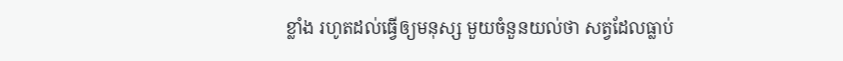ខ្លាំង រហូតដល់ធ្វើឲ្យមនុស្ស មួយចំនួនយល់ថា សត្វដែលធ្លាប់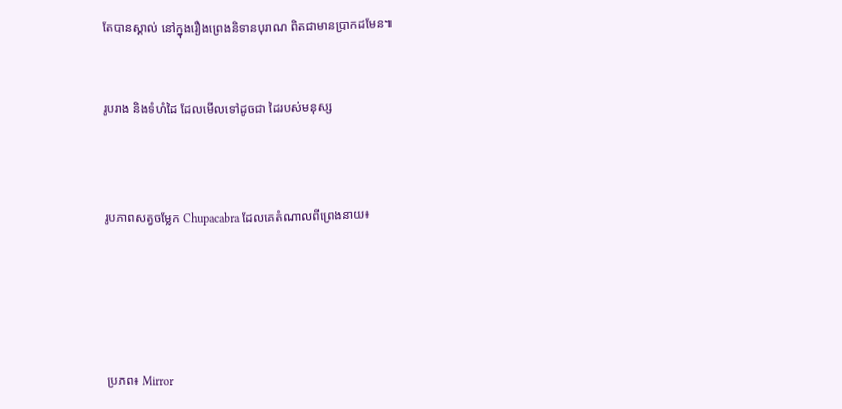តែបានស្គាល់ នៅក្នុងរឿងព្រេងនិទានបុរាណ ពិតជាមានប្រាកដមែន៕


រូបរាង និងទំហំដៃ ដែលមើលទៅដូចជា ដៃរបស់មនុស្ស



រូបភាពសត្វចម្លែក Chupacabra ដែលគេតំណាលពីព្រេងនាយ៖





ប្រភព៖ Mirror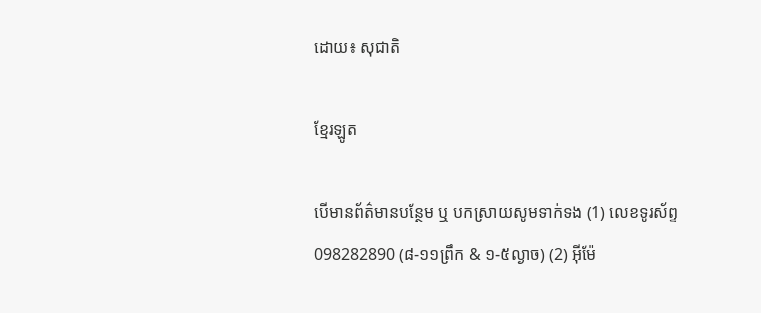ដោយ៖ សុជាតិ

ខ្មែរឡូត

បើមានព័ត៌មានបន្ថែម ឬ បកស្រាយសូមទាក់ទង (1) លេខទូរស័ព្ទ 098282890 (៨-១១ព្រឹក & ១-៥ល្ងាច) (2) អ៊ីម៉ែ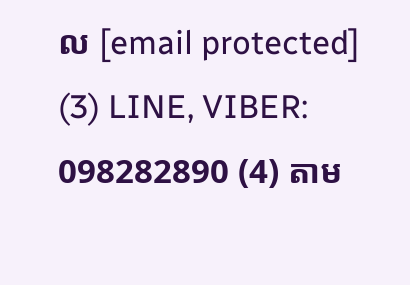ល [email protected] (3) LINE, VIBER: 098282890 (4) តាម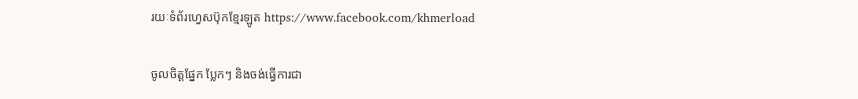រយៈទំព័រហ្វេសប៊ុកខ្មែរឡូត https://www.facebook.com/khmerload

ចូលចិត្តផ្នែក ប្លែកៗ និងចង់ធ្វើការជា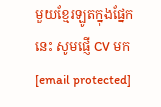មួយខ្មែរឡូតក្នុងផ្នែកនេះ សូមផ្ញើ CV មក [email protected]